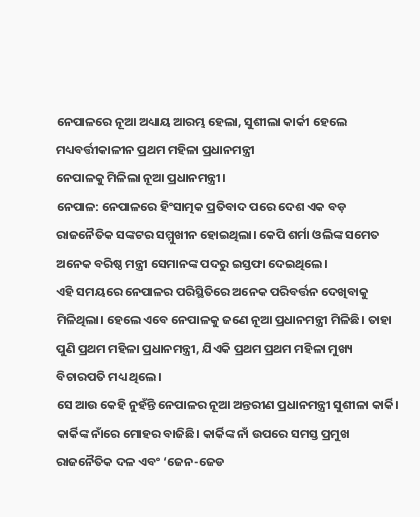ନେପାଳରେ ନୂଆ ଅଧ୍ୟାୟ ଆରମ୍ଭ ହେଲା, ସୁଶୀଲା କାର୍କୀ ହେଲେ ମଧ୍ୟବର୍ତ୍ତୀକାଳୀନ ପ୍ରଥମ ମହିଳା ପ୍ରଧାନମନ୍ତ୍ରୀ
ନେପାଳକୁ ମିଳିଲା ନୂଆ ପ୍ରଧାନମନ୍ତ୍ରୀ।
ନେପାଳ: ନେପାଳରେ ହିଂସାତ୍ମକ ପ୍ରତିବାଦ ପରେ ଦେଶ ଏକ ବଡ଼ ରାଜନୈତିକ ସଙ୍କଟର ସମ୍ମୁଖୀନ ହୋଇଥିଲା। କେପି ଶର୍ମା ଓଲିଙ୍କ ସମେତ ଅନେକ ବରିଷ୍ଠ ମନ୍ତ୍ରୀ ସେମାନଙ୍କ ପଦରୁ ଇସ୍ତଫା ଦେଇଥିଲେ।
ଏହି ସମୟରେ ନେପାଳର ପରିସ୍ଥିତିରେ ଅନେକ ପରିବର୍ତ୍ତନ ଦେଖିବାକୁ ମିଳିଥିଲା। ହେଲେ ଏବେ ନେପାଳକୁ ଜଣେ ନୂଆ ପ୍ରଧାନମନ୍ତ୍ରୀ ମିଳିଛି। ତାହା ପୁଣି ପ୍ରଥମ ମହିଳା ପ୍ରଧାନମନ୍ତ୍ରୀ, ଯିଏକି ପ୍ରଥମ ପ୍ରଥମ ମହିଳା ମୁଖ୍ୟ ବିଚାରପତି ମଧ୍ୟ ଥିଲେ।
ସେ ଆଉ କେହି ନୁହଁନ୍ତି ନେପାଳର ନୂଆ ଅନ୍ତରୀଣ ପ୍ରଧାନମନ୍ତ୍ରୀ ସୁଶୀଳା କାର୍କି। କାର୍କିଙ୍କ ନାଁରେ ମୋହର ବାଜିଛି। କାର୍କିଙ୍କ ନାଁ ଉପରେ ସମସ୍ତ ପ୍ରମୁଖ ରାଜନୈତିକ ଦଳ ଏବଂ ‘ଜେନ-ଜେଡ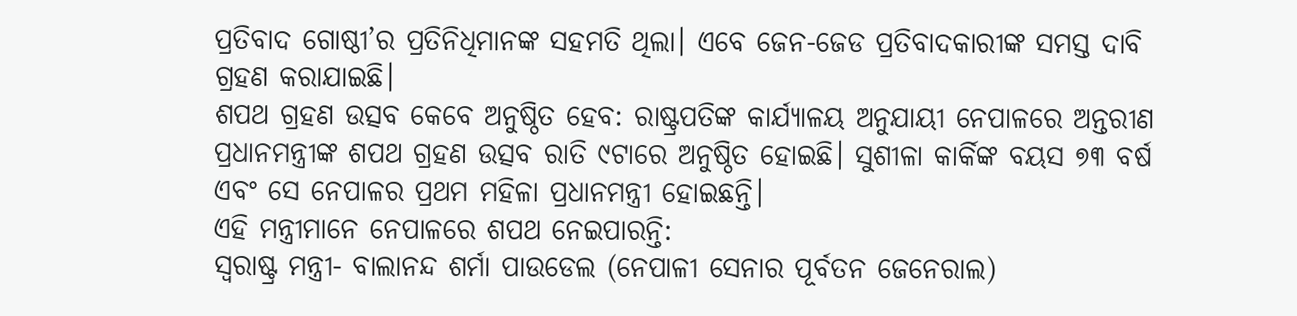ପ୍ରତିବାଦ ଗୋଷ୍ଠୀ’ର ପ୍ରତିନିଧିମାନଙ୍କ ସହମତି ଥିଲା। ଏବେ ଜେନ-ଜେଡ ପ୍ରତିବାଦକାରୀଙ୍କ ସମସ୍ତ ଦାବି ଗ୍ରହଣ କରାଯାଇଛି।
ଶପଥ ଗ୍ରହଣ ଉତ୍ସବ କେବେ ଅନୁଷ୍ଠିତ ହେବ: ରାଷ୍ଟ୍ରପତିଙ୍କ କାର୍ଯ୍ୟାଳୟ ଅନୁଯାୟୀ ନେପାଳରେ ଅନ୍ତରୀଣ ପ୍ରଧାନମନ୍ତ୍ରୀଙ୍କ ଶପଥ ଗ୍ରହଣ ଉତ୍ସବ ରାତି ୯ଟାରେ ଅନୁଷ୍ଠିତ ହୋଇଛି। ସୁଶୀଳା କାର୍କିଙ୍କ ବୟସ ୭୩ ବର୍ଷ ଏବଂ ସେ ନେପାଳର ପ୍ରଥମ ମହିଳା ପ୍ରଧାନମନ୍ତ୍ରୀ ହୋଇଛନ୍ତି।
ଏହି ମନ୍ତ୍ରୀମାନେ ନେପାଳରେ ଶପଥ ନେଇପାରନ୍ତି:
ସ୍ୱରାଷ୍ଟ୍ର ମନ୍ତ୍ରୀ- ବାଲାନନ୍ଦ ଶର୍ମା ପାଉଡେଲ (ନେପାଳୀ ସେନାର ପୂର୍ବତନ ଜେନେରାଲ)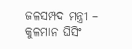ଜଳସମ୍ପଦ ମନ୍ତ୍ରୀ – କୁଳମାନ ଘିସିଂ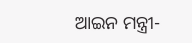ଆଇନ ମନ୍ତ୍ରୀ-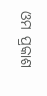ଓମ ପ୍ରକାଶ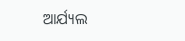ଆର୍ଯ୍ୟଲ